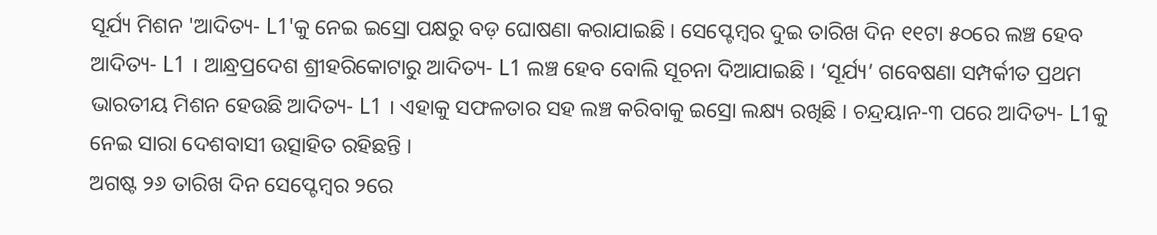ସୂର୍ଯ୍ୟ ମିଶନ 'ଆଦିତ୍ୟ- L1'କୁ ନେଇ ଇସ୍ରୋ ପକ୍ଷରୁ ବଡ଼ ଘୋଷଣା କରାଯାଇଛି । ସେପ୍ଟେମ୍ବର ଦୁଇ ତାରିଖ ଦିନ ୧୧ଟା ୫୦ରେ ଲଞ୍ଚ ହେବ ଆଦିତ୍ୟ- L1 । ଆନ୍ଧ୍ରପ୍ରଦେଶ ଶ୍ରୀହରିକୋଟାରୁ ଆଦିତ୍ୟ- L1 ଲଞ୍ଚ ହେବ ବୋଲି ସୂଚନା ଦିଆଯାଇଛି । ‘ସୂର୍ଯ୍ୟ’ ଗବେଷଣା ସମ୍ପର୍କୀତ ପ୍ରଥମ ଭାରତୀୟ ମିଶନ ହେଉଛି ଆଦିତ୍ୟ- L1 । ଏହାକୁ ସଫଳତାର ସହ ଲଞ୍ଚ କରିବାକୁ ଇସ୍ରୋ ଲକ୍ଷ୍ୟ ରଖିଛି । ଚନ୍ଦ୍ରୟାନ-୩ ପରେ ଆଦିତ୍ୟ- L1କୁ ନେଇ ସାରା ଦେଶବାସୀ ଉତ୍ସାହିତ ରହିଛନ୍ତି ।
ଅଗଷ୍ଟ ୨୬ ତାରିଖ ଦିନ ସେପ୍ଟେମ୍ବର ୨ରେ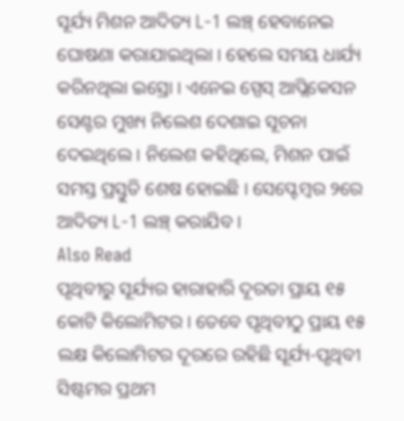ସୂର୍ଯ୍ୟ ମିଶନ ଆଦିତ୍ୟ L-1 ଲଞ୍ଚ୍ ହେବାନେଇ ଘୋଷଣା କରାଯାଇଥିଲା । ହେଲେ ସମୟ ଧାର୍ଯ୍ୟ କରିନଥିଲା ଇସ୍ରୋ । ଏନେଇ ସ୍ପେସ୍ ଆପ୍ଲିକେସନ ସେଣ୍ଟର ମୁଖ୍ୟ ନିଲେଶ ଦେଶାଇ ସୂଚନା ଦେଇଥିଲେ । ନିଲେଶ କହିଥିଲେ, ମିଶନ ପାଇଁ ସମସ୍ତ ପ୍ରସ୍ତୁତି ଶେଷ ହୋଇଛି । ସେପ୍ଟେମ୍ବର ୨ରେ ଆଦିତ୍ୟ L-1 ଲଞ୍ଚ୍ କରାଯିବ ।
Also Read
ପୃଥିବୀରୁ ସୂର୍ଯ୍ୟର ହାରାହାରି ଦୂରତା ପ୍ରାୟ ୧୫ କୋଟି କିଲୋମିଟର । ତେବେ ପୃଥିବୀଠୁ ପ୍ରାୟ ୧୫ ଲକ୍ଷ କିଲୋମିଟର ଦୂରରେ ରହିଛି ସୂର୍ଯ୍ୟ-ପୃଥିବୀ ସିଷ୍ଟମର ପ୍ରଥମ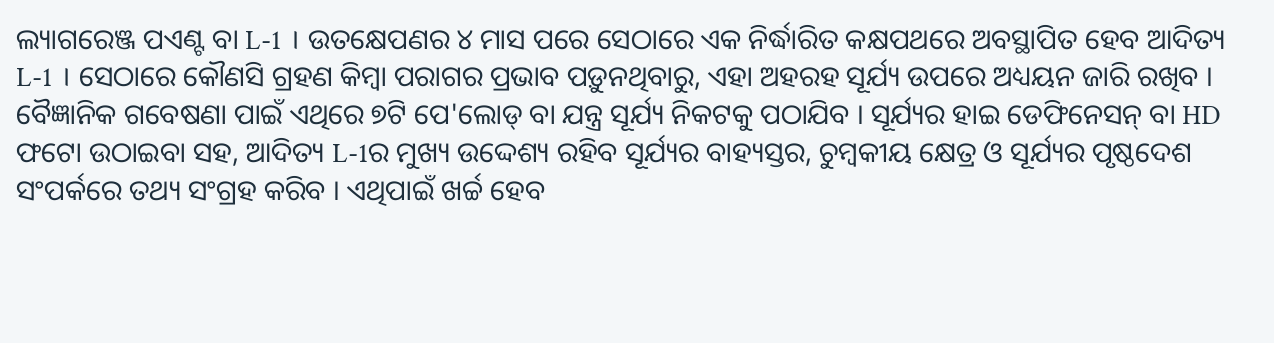ଲ୍ୟାଗରେଞ୍ଜ ପଏଣ୍ଟ ବା L-1 । ଉତକ୍ଷେପଣର ୪ ମାସ ପରେ ସେଠାରେ ଏକ ନିର୍ଦ୍ଧାରିତ କକ୍ଷପଥରେ ଅବସ୍ଥାପିତ ହେବ ଆଦିତ୍ୟ L-1 । ସେଠାରେ କୌଣସି ଗ୍ରହଣ କିମ୍ବା ପରାଗର ପ୍ରଭାବ ପଡ଼ୁନଥିବାରୁ, ଏହା ଅହରହ ସୂର୍ଯ୍ୟ ଉପରେ ଅଧ୍ୟୟନ ଜାରି ରଖିବ ।
ବୈଜ୍ଞାନିକ ଗବେଷଣା ପାଇଁ ଏଥିରେ ୭ଟି ପେ'ଲୋଡ୍ ବା ଯନ୍ତ୍ର ସୂର୍ଯ୍ୟ ନିକଟକୁ ପଠାଯିବ । ସୂର୍ଯ୍ୟର ହାଇ ଡେଫିନେସନ୍ ବା HD ଫଟୋ ଉଠାଇବା ସହ, ଆଦିତ୍ୟ L-1ର ମୁଖ୍ୟ ଉଦ୍ଦେଶ୍ୟ ରହିବ ସୂର୍ଯ୍ୟର ବାହ୍ୟସ୍ତର, ଚୁମ୍ବକୀୟ କ୍ଷେତ୍ର ଓ ସୂର୍ଯ୍ୟର ପୃଷ୍ଠଦେଶ ସଂପର୍କରେ ତଥ୍ୟ ସଂଗ୍ରହ କରିବ । ଏଥିପାଇଁ ଖର୍ଚ୍ଚ ହେବ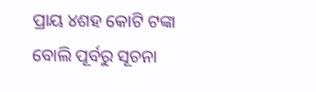ପ୍ରାୟ ୪ଶହ କୋଟି ଟଙ୍କା ବୋଲି ପୂର୍ବରୁ ସୂଚନା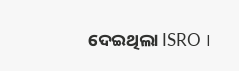ଦେଇଥିଲା ISRO ।